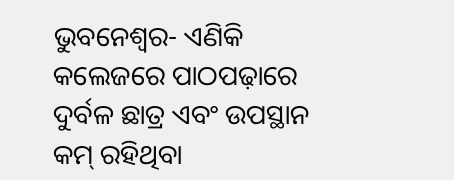ଭୁବନେଶ୍ୱର- ଏଣିକି କଲେଜରେ ପାଠପଢ଼ାରେ ଦୁର୍ବଳ ଛାତ୍ର ଏବଂ ଉପସ୍ଥାନ କମ୍ ରହିଥିବା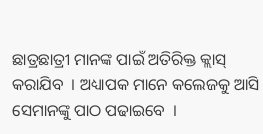ଛାତ୍ରଛାତ୍ରୀ ମାନଙ୍କ ପାଇଁ ଅତିରିକ୍ତ କ୍ଲାସ୍ କରାଯିବ  । ଅଧ୍ୟାପକ ମାନେ କଲେଜକୁ ଆସି ସେମାନଙ୍କୁ ପାଠ ପଢାଇବେ  ।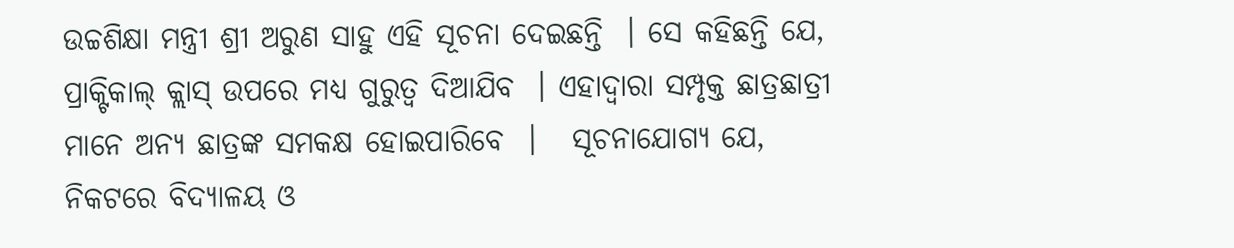ଉଚ୍ଚଶିକ୍ଷା ମନ୍ତ୍ରୀ ଶ୍ରୀ ଅରୁଣ ସାହୁ ଏହି ସୂଚନା ଦେଇଛନ୍ତି  । ସେ କହିଛନ୍ତି ଯେ, ପ୍ରାକ୍ଟିକାଲ୍ କ୍ଲାସ୍ ଉପରେ ମଧ୍ୟ ଗୁରୁତ୍ୱ ଦିଆଯିବ  । ଏହାଦ୍ୱାରା ସମ୍ପୃକ୍ତ ଛାତ୍ରଛାତ୍ରୀ ମାନେ ଅନ୍ୟ ଛାତ୍ରଙ୍କ ସମକକ୍ଷ ହୋଇପାରିବେ  ।   ସୂଚନାଯୋଗ୍ୟ ଯେ, ନିକଟରେ ବିଦ୍ୟାଳୟ ଓ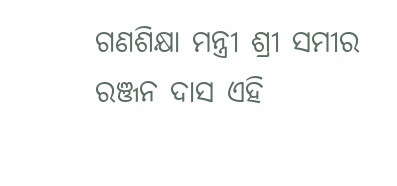ଗଣଶିକ୍ଷା ମନ୍ତ୍ରୀ ଶ୍ରୀ ସମୀର ରଞ୍ଜନ ଦାସ ଏହି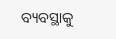ବ୍ୟବସ୍ଥାକୁ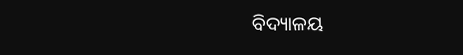ବିଦ୍ୟାଳୟ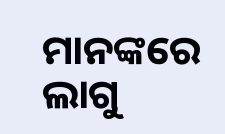ମାନଙ୍କରେ ଲାଗୁ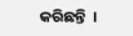କରିଛନ୍ତି  ।